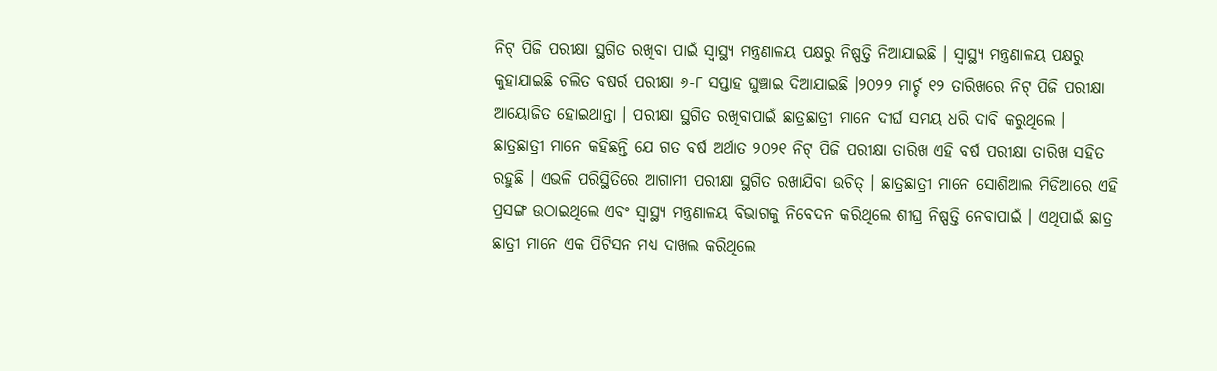ନିଟ୍ ପିଜି ପରୀକ୍ଷା ସ୍ଥଗିତ ରଖିବା ପାଇଁ ସ୍ୱାସ୍ଥ୍ୟ ମନ୍ତ୍ରଣାଳୟ ପକ୍ଷରୁ ନିଷ୍ପତ୍ତି ନିଆଯାଇଛି । ସ୍ୱାସ୍ଥ୍ୟ ମନ୍ତ୍ରଣାଳୟ ପକ୍ଷରୁ କୁହାଯାଇଛି ଚଲିତ ବଷର୍ର ପରୀକ୍ଷା ୬-୮ ସପ୍ତାହ ଘୁଞ୍ଚାଇ ଦିଆଯାଇଛି ।୨୦୨୨ ମାର୍ଚ୍ଚ ୧୨ ତାରିଖରେ ନିଟ୍ ପିଜି ପରୀକ୍ଷା ଆୟୋଜିତ ହୋଇଥାନ୍ତା । ପରୀକ୍ଷା ସ୍ଥଗିତ ରଖିବାପାଇଁ ଛାତ୍ରଛାତ୍ରୀ ମାନେ ଦୀର୍ଘ ସମୟ ଧରି ଦାବି କରୁଥିଲେ ।
ଛାତ୍ରଛାତ୍ରୀ ମାନେ କହିଛନ୍ତି ଯେ ଗତ ବର୍ଷ ଅର୍ଥାତ ୨୦୨୧ ନିଟ୍ ପିଜି ପରୀକ୍ଷା ତାରିଖ ଏହି ବର୍ଷ ପରୀକ୍ଷା ତାରିଖ ସହିତ ରହୁଛି । ଏଭଳି ପରିସ୍ଥିତିରେ ଆଗାମୀ ପରୀକ୍ଷା ସ୍ଥଗିତ ରଖାଯିବା ଉଚିତ୍ । ଛାତ୍ରଛାତ୍ରୀ ମାନେ ସୋଶିଆଲ ମିଡିଆରେ ଏହି ପ୍ରସଙ୍ଗ ଉଠାଇଥିଲେ ଏବଂ ସ୍ୱାସ୍ଥ୍ୟ ମନ୍ତ୍ରଣାଳୟ ବିଭାଗକୁ ନିବେଦନ କରିଥିଲେ ଶୀଘ୍ର ନିଷ୍ପତ୍ତି ନେବାପାଇଁ । ଏଥିପାଇଁ ଛାତ୍ର ଛାତ୍ରୀ ମାନେ ଏକ ପିଟିସନ ମଧ୍ୟ ଦାଖଲ କରିଥିଲେ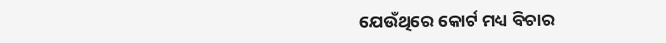ଯେଉଁଥିରେ କୋର୍ଟ ମଧ୍ୟ ବିଚାର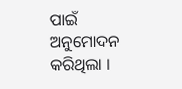ପାଇଁ ଅନୁମୋଦନ କରିଥିଲା ।